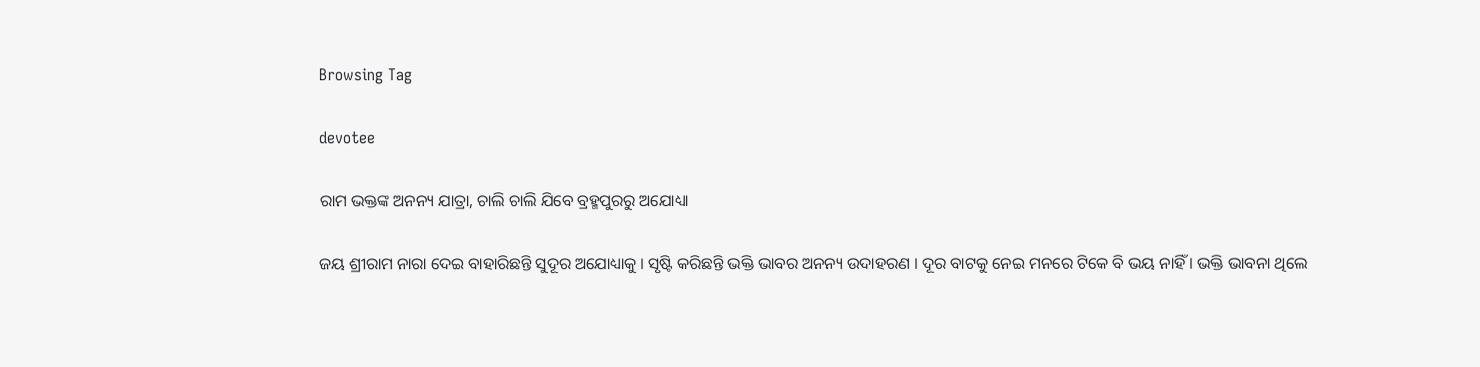Browsing Tag

devotee

ରାମ ଭକ୍ତଙ୍କ ଅନନ୍ୟ ଯାତ୍ରା, ଚାଲି ଚାଲି ଯିବେ ବ୍ରହ୍ମପୁରରୁ ଅଯୋଧ୍ୟା

ଜୟ ଶ୍ରୀରାମ ନାରା ଦେଇ ବାହାରିଛନ୍ତି ସୁଦୂର ଅଯୋଧ୍ୟାକୁ । ସୃଷ୍ଟି କରିଛନ୍ତି ଭକ୍ତି ଭାବର ଅନନ୍ୟ ଉଦାହରଣ । ଦୂର ବାଟକୁ ନେଇ ମନରେ ଟିକେ ବି ଭୟ ନାହିଁ । ଭକ୍ତି ଭାବନା ଥିଲେ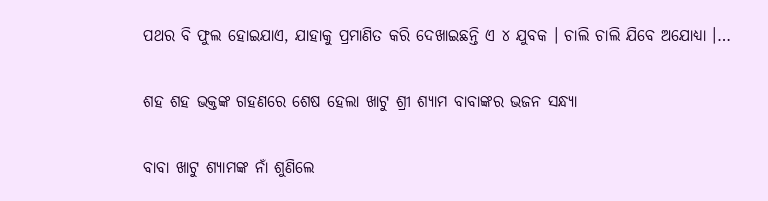ପଥର ବି ଫୁଲ ହୋଇଯାଏ, ଯାହାକୁ ପ୍ରମାଣିତ କରି ଦେଖାଇଛନ୍ତି ଏ ୪ ଯୁବକ । ଚାଲି ଚାଲି ଯିବେ ଅଯୋଧ୍ୟା ।…

ଶହ ଶହ ଭକ୍ତଙ୍କ ଗହଣରେ ଶେଷ ହେଲା ଖାଟୁ ଶ୍ରୀ ଶ୍ୟାମ ବାବାଙ୍କର ଭଜନ ସନ୍ଧ୍ୟା

ବାବା ଖାଟୁ ଶ୍ୟାମଙ୍କ ନାଁ ଶୁଣିଲେ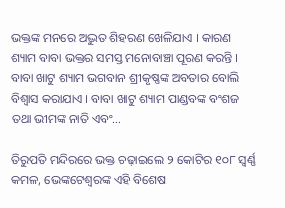ଭକ୍ତଙ୍କ ମନରେ ଅଦ୍ଭୁତ ଶିହରଣ ଖେଳିଯାଏ । କାରଣ ଶ୍ୟାମ ବାବା ଭକ୍ତର ସମସ୍ତ ମନୋବାଞ୍ଚା ପୂରଣ କରନ୍ତି । ବାବା ଖାଟୁ ଶ୍ୟାମ ଭଗବାନ ଶ୍ରୀକୃଷ୍ଣଙ୍କ ଅବତାର ବୋଲି ବିଶ୍ୱାସ କରାଯାଏ । ବାବା ଖାଟୁ ଶ୍ୟାମ ପାଣ୍ଡବଙ୍କ ବଂଶଜ ତଥା ଭୀମଙ୍କ ନାତି ଏବଂ…

ତିରୁପତି ମନ୍ଦିରରେ ଭକ୍ତ ଚଢ଼ାଇଲେ ୨ କୋଟିର ୧୦୮ ସ୍ୱର୍ଣ୍ଣ କମଳ, ଭେଙ୍କଟେଶ୍ୱରଙ୍କ ଏହି ବିଶେଷ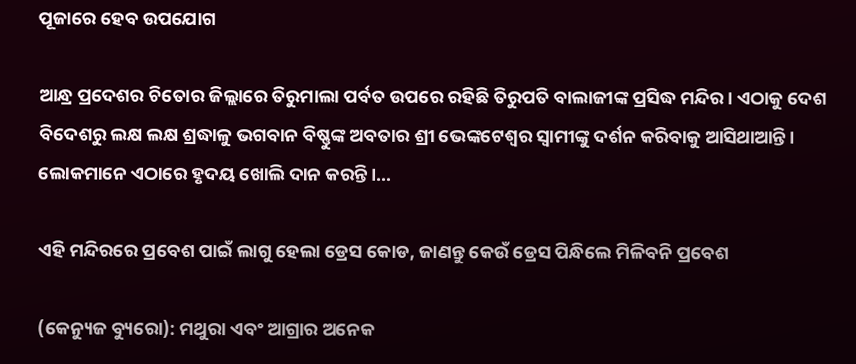ପୂଜାରେ ହେବ ଉପଯୋଗ

ଆନ୍ଧ୍ର ପ୍ରଦେଶର ଚିତୋର ଜିଲ୍ଲାରେ ତିରୁମାଲା ପର୍ବତ ଉପରେ ରହିଛି ତିରୁପତି ବାଲାଜୀଙ୍କ ପ୍ରସିଦ୍ଧ ମନ୍ଦିର। ଏଠାକୁ ଦେଶ ବିଦେଶରୁ ଲକ୍ଷ ଲକ୍ଷ ଶ୍ରଦ୍ଧାଳୁ ଭଗବାନ ବିଷ୍ଣୁଙ୍କ ଅବତାର ଶ୍ରୀ ଭେଙ୍କଟେଶ୍ୱର ସ୍ୱାମୀଙ୍କୁ ଦର୍ଶନ କରିବାକୁ ଆସିଥାଆନ୍ତି। ଲୋକମାନେ ଏଠାରେ ହୃଦୟ ଖୋଲି ଦାନ କରନ୍ତି।…

ଏହି ମନ୍ଦିରରେ ପ୍ରବେଶ ପାଇଁ ଲାଗୁ ହେଲା ଡ୍ରେସ କୋଡ, ଜାଣନ୍ତୁ କେଉଁ ଡ୍ରେସ ପିନ୍ଧିଲେ ମିଳିବନି ପ୍ରବେଶ

(କେନ୍ୟୁଜ ବ୍ୟୁରୋ): ମଥୁରା ଏବଂ ଆଗ୍ରାର ଅନେକ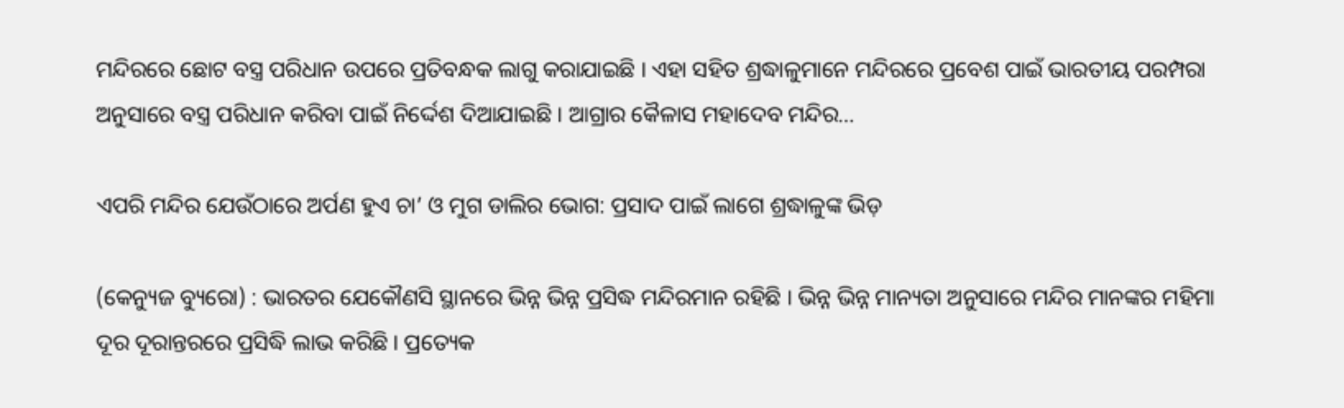ମନ୍ଦିରରେ ଛୋଟ ବସ୍ତ୍ର ପରିଧାନ ଉପରେ ପ୍ରତିବନ୍ଧକ ଲାଗୁ କରାଯାଇଛି । ଏହା ସହିତ ଶ୍ରଦ୍ଧାଳୁମାନେ ମନ୍ଦିରରେ ପ୍ରବେଶ ପାଇଁ ଭାରତୀୟ ପରମ୍ପରା ଅନୁସାରେ ବସ୍ତ୍ର ପରିଧାନ କରିବା ପାଇଁ ନିର୍ଦ୍ଦେଶ ଦିଆଯାଇଛି । ଆଗ୍ରାର କୈଳାସ ମହାଦେବ ମନ୍ଦିର…

ଏପରି ମନ୍ଦିର ଯେଉଁଠାରେ ଅର୍ପଣ ହୁଏ ଚା’ ଓ ମୁଗ ଡାଲିର ଭୋଗ: ପ୍ରସାଦ ପାଇଁ ଲାଗେ ଶ୍ରଦ୍ଧାଳୁଙ୍କ ଭିଡ଼

(କେନ୍ୟୁଜ ବ୍ୟୁରୋ) : ଭାରତର ଯେକୌଣସି ସ୍ଥାନରେ ଭିନ୍ନ ଭିନ୍ନ ପ୍ରସିଦ୍ଧ ମନ୍ଦିରମାନ ରହିଛି । ଭିନ୍ନ ଭିନ୍ନ ମାନ୍ୟତା ଅନୁସାରେ ମନ୍ଦିର ମାନଙ୍କର ମହିମା ଦୂର ଦୂରାନ୍ତରରେ ପ୍ରସିଦ୍ଧି ଲାଭ କରିଛି । ପ୍ରତ୍ୟେକ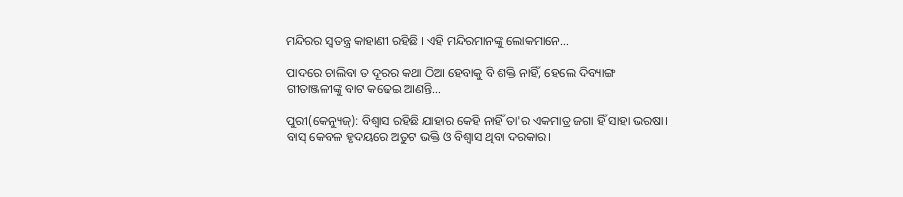ମନ୍ଦିରର ସ୍ୱତନ୍ତ୍ର କାହାଣୀ ରହିଛି । ଏହି ମନ୍ଦିରମାନଙ୍କୁ ଲୋକମାନେ…

ପାଦରେ ଚାଲିବା ତ ଦୂରର କଥା ଠିଆ ହେବାକୁ ବି ଶକ୍ତି ନାହିଁ, ହେଲେ ଦିବ୍ୟାଙ୍ଗ ଗୀତାଞ୍ଜଳୀଙ୍କୁ ବାଟ କଢେଇ ଆଣନ୍ତି…

ପୁରୀ(କେନ୍ୟୁଜ୍): ବିଶ୍ବାସ ରହିଛି ଯାହାର କେହି ନାହିଁ ତା'ର ଏକମାତ୍ର ଜଗା ହିଁ ସାହା ଭରଷା। ବାସ୍ କେବଳ ହୃଦୟରେ ଅତୁଟ ଭକ୍ତି ଓ ବିଶ୍ବାସ ଥିବା ଦରକାର।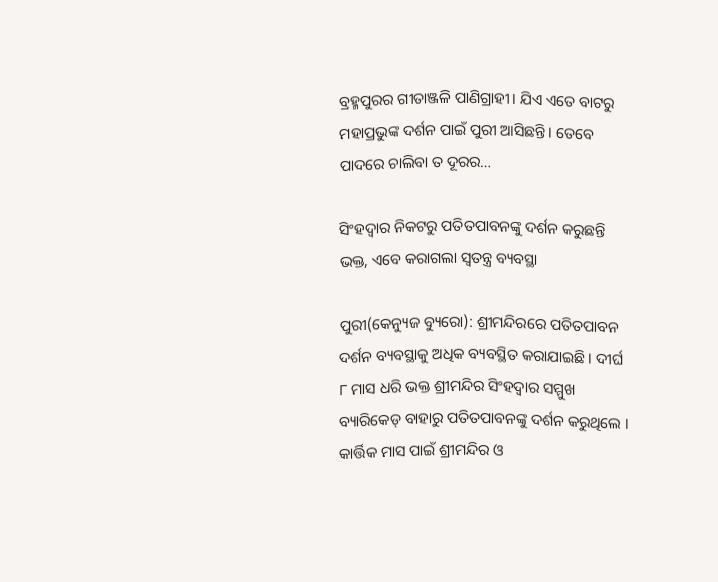ବ୍ରହ୍ମପୁରର ଗୀତାଞ୍ଜଳି ପାଣିଗ୍ରାହୀ। ଯିଏ ଏତେ ବାଟରୁ ମହାପ୍ରଭୁଙ୍କ ଦର୍ଶନ ପାଇଁ ପୁରୀ ଆସିଛନ୍ତି। ତେବେ  ପାଦରେ ଚାଲିବା ତ ଦୂରର…

ସିଂହଦ୍ୱାର ନିକଟରୁ ପତିତପାବନଙ୍କୁ ଦର୍ଶନ କରୁଛନ୍ତି ଭକ୍ତ, ଏବେ କରାଗଲା ସ୍ୱତନ୍ତ୍ର ବ୍ୟବସ୍ଥା

ପୁରୀ(କେନ୍ୟୁଜ ବ୍ୟୁରୋ): ଶ୍ରୀମନ୍ଦିରରେ ପତିତପାବନ ଦର୍ଶନ ବ୍ୟବସ୍ଥାକୁ ଅଧିକ ବ୍ୟବସ୍ଥିତ କରାଯାଇଛି । ଦୀର୍ଘ ୮ ମାସ ଧରି ଭକ୍ତ ଶ୍ରୀମନ୍ଦିର ସିଂହଦ୍ୱାର ସମ୍ମୁଖ ବ୍ୟାରିକେଡ୍‌ ବାହାରୁ ପତିତପାବନଙ୍କୁ ଦର୍ଶନ କରୁଥିଲେ । କାର୍ତ୍ତିକ ମାସ ପାଇଁ ଶ୍ରୀମନ୍ଦିର ଓ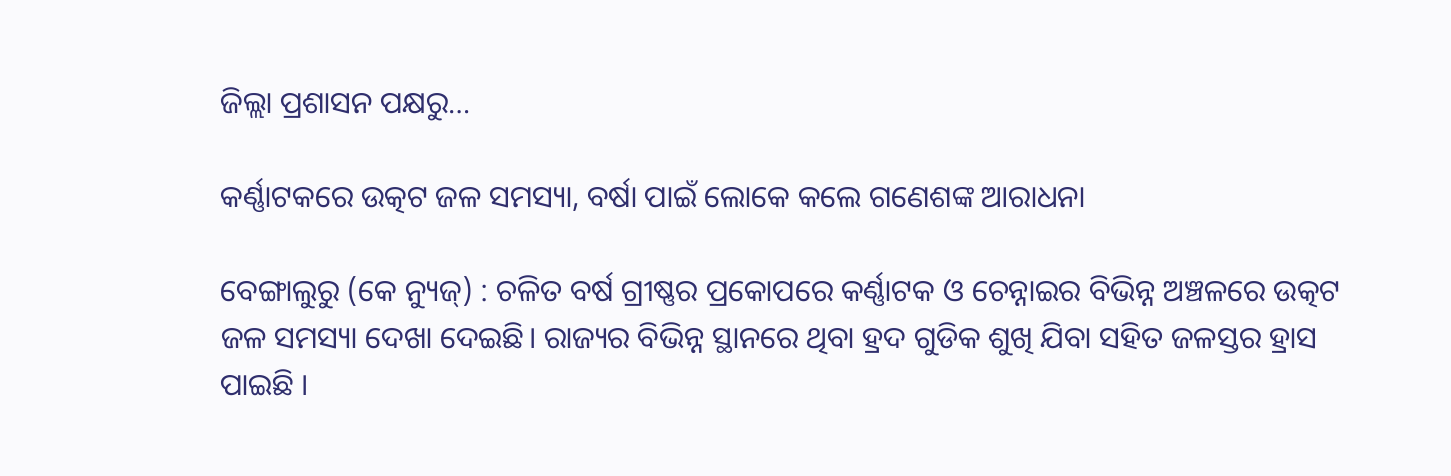ଜିଲ୍ଲା ପ୍ରଶାସନ ପକ୍ଷରୁ…

କର୍ଣ୍ଣାଟକରେ ଉତ୍କଟ ଜଳ ସମସ୍ୟା, ବର୍ଷା ପାଇଁ ଲୋକେ କଲେ ଗଣେଶଙ୍କ ଆରାଧନା

ବେଙ୍ଗାଲୁରୁ (କେ ନ୍ୟୁଜ୍‌) : ଚଳିତ ବର୍ଷ ଗ୍ରୀଷ୍ଣର ପ୍ରକୋପରେ କର୍ଣ୍ଣାଟକ ଓ ଚେନ୍ନାଇର ବିଭିନ୍ନ ଅଞ୍ଚଳରେ ଉତ୍କଟ ଜଳ ସମସ୍ୟା ଦେଖା ଦେଇଛି। ରାଜ୍ୟର ବିଭିନ୍ନ ସ୍ଥାନରେ ଥିବା ହ୍ରଦ ଗୁଡିକ ଶୁଖି ଯିବା ସହିତ ଜଳସ୍ତର ହ୍ରାସ ପାଇଛି ।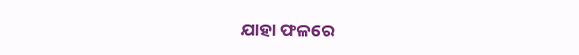ଯାହା ଫଳରେ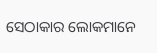ସେଠାକାର ଲୋକମାନେ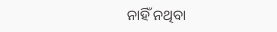ନାହିଁ ନଥିବା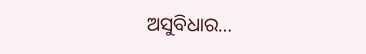ଅସୁବିଧାର…